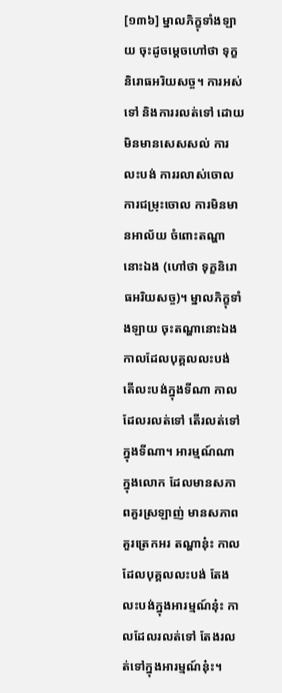[១៣៦] ម្នាលភិក្ខុទាំងឡាយ ចុះដូចម្តេចហៅថា ទុក្ខនិរោធអរិយសច្ច។ ការអស់ទៅ និងការរលត់ទៅ ដោយមិនមានសេសសល់ ការលះបង់ ការរលាស់ចោល ការជម្រុះចោល ការមិនមានអាល័យ ចំពោះតណ្ហានោះឯង (ហៅថា ទុក្ខនិរោធអរិយសច្ច)។ ម្នាលភិក្ខុទាំងឡាយ ចុះតណ្ហានោះឯង កាលដែលបុគ្គលលះបង់ តើលះបង់ក្នុងទីណា កាលដែលរលត់ទៅ តើរលត់ទៅក្នុងទីណា។ អារម្មណ៍ណា ក្នុងលោក ដែលមានសភាពគួរស្រឡាញ់ មានសភាពគួរត្រេកអរ តណ្ហានុ៎ះ កាលដែលបុគ្គលលះបង់ តែងលះបង់ក្នុងអារម្មណ៍នុ៎ះ កាលដែលរលត់ទៅ តែងរលត់ទៅក្នុងអារម្មណ៍នុ៎ះ។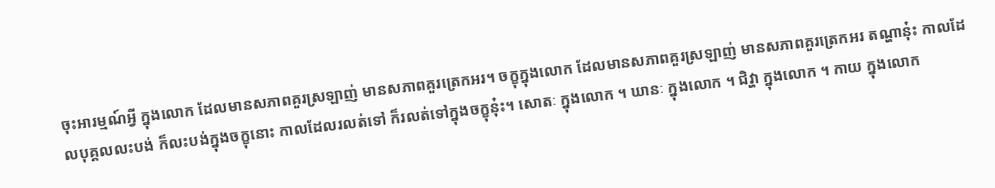ចុះអារម្មណ៍អ្វី ក្នុងលោក ដែលមានសភាពគួរស្រឡាញ់ មានសភាពគួរត្រេកអរ។ ចក្ខុក្នុងលោក ដែលមានសភាពគួរស្រឡាញ់ មានសភាពគួរត្រេកអរ តណ្ហានុ៎ះ កាលដែលបុគ្គលលះបង់ ក៏លះបង់ក្នុងចក្ខុនោះ កាលដែលរលត់ទៅ ក៏រលត់ទៅក្នុងចក្ខុនុ៎ះ។ សោតៈ ក្នុងលោក ។ ឃានៈ ក្នុងលោក ។ ជិវ្ហា ក្នុងលោក ។ កាយ ក្នុងលោក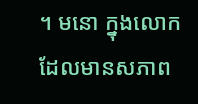។ មនោ ក្នុងលោក ដែលមានសភាព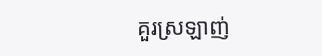គួរស្រឡាញ់